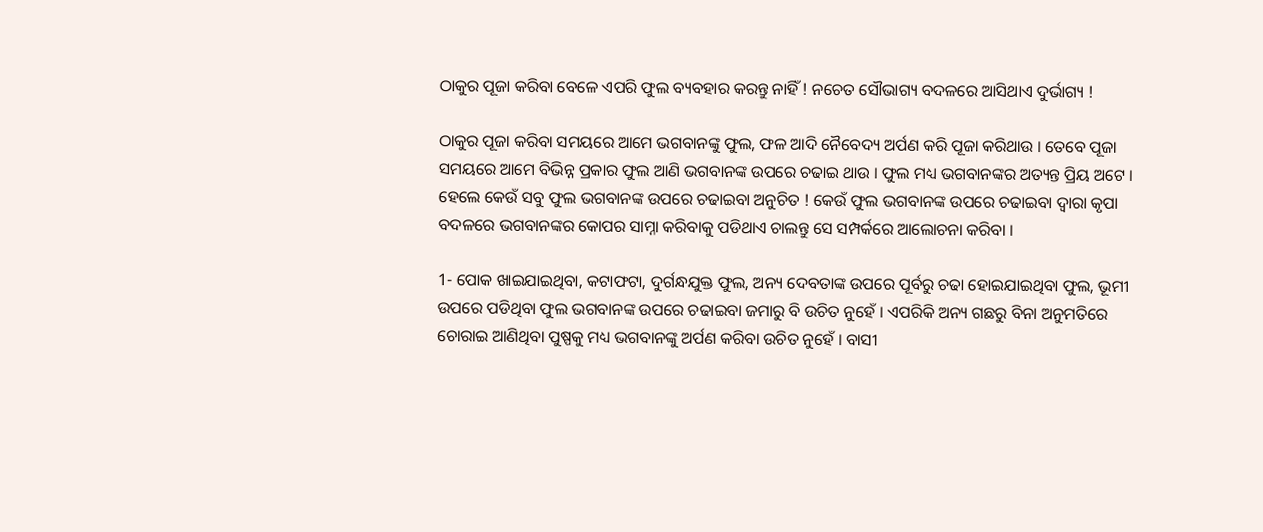ଠାକୁର ପୂଜା କରିବା ବେଳେ ଏପରି ଫୁଲ ବ୍ୟବହାର କରନ୍ତୁ ନାହିଁ ! ନଚେତ ସୌଭାଗ୍ୟ ବଦଳରେ ଆସିଥାଏ ଦୁର୍ଭାଗ୍ୟ !

ଠାକୁର ପୂଜା କରିବା ସମୟରେ ଆମେ ଭଗବାନଙ୍କୁ ଫୁଲ, ଫଳ ଆଦି ନୈବେଦ୍ୟ ଅର୍ପଣ କରି ପୂଜା କରିଥାଉ । ତେବେ ପୂଜା ସମୟରେ ଆମେ ବିଭିନ୍ନ ପ୍ରକାର ଫୁଲ ଆଣି ଭଗବାନଙ୍କ ଉପରେ ଚଢାଇ ଥାଉ । ଫୁଲ ମଧ୍ୟ ଭଗବାନଙ୍କର ଅତ୍ୟନ୍ତ ପ୍ରିୟ ଅଟେ । ହେଲେ କେଉଁ ସବୁ ଫୁଲ ଭଗବାନଙ୍କ ଉପରେ ଚଢାଇବା ଅନୁଚିତ ! କେଉଁ ଫୁଲ ଭଗବାନଙ୍କ ଉପରେ ଚଢାଇବା ଦ୍ଵାରା କୃପା ବଦଳରେ ଭଗବାନଙ୍କର କୋପର ସାମ୍ନା କରିବାକୁ ପଡିଥାଏ ଚାଲନ୍ତୁ ସେ ସମ୍ପର୍କରେ ଆଲୋଚନା କରିବା ।

1- ପୋକ ଖାଇଯାଇଥିବା, କଟାଫଟା, ଦୁର୍ଗନ୍ଧଯୁକ୍ତ ଫୁଲ, ଅନ୍ୟ ଦେବତାଙ୍କ ଉପରେ ପୂର୍ବରୁ ଚଢା ହୋଇଯାଇଥିବା ଫୁଲ, ଭୂମୀ ଉପରେ ପଡିଥିବା ଫୁଲ ଭଗବାନଙ୍କ ଉପରେ ଚଢାଇବା ଜମାରୁ ବି ଉଚିତ ନୁହେଁ । ଏପରିକି ଅନ୍ୟ ଗଛରୁ ବିନା ଅନୁମତିରେ ଚୋରାଇ ଆଣିଥିବା ପୁଷ୍ପକୁ ମଧ୍ୟ ଭଗବାନଙ୍କୁ ଅର୍ପଣ କରିବା ଉଚିତ ନୁହେଁ । ବାସୀ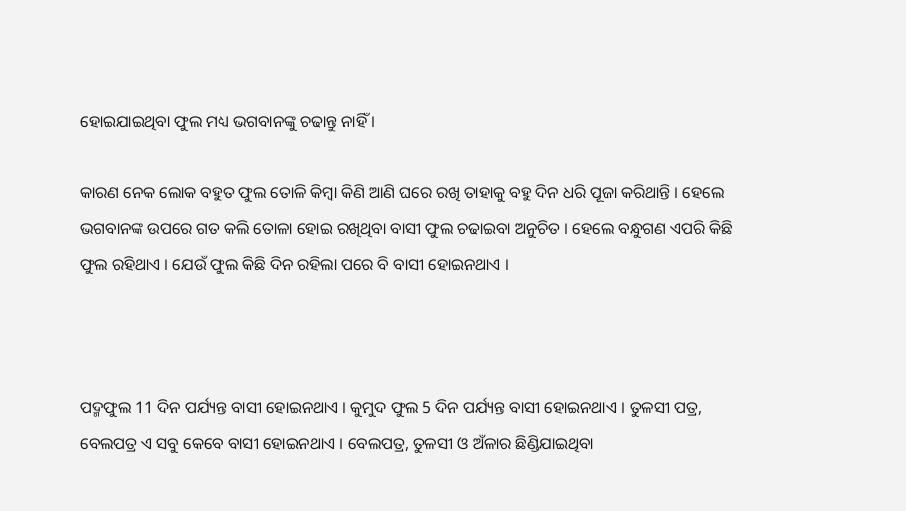ହୋଇଯାଇଥିବା ଫୁଲ ମଧ୍ୟ ଭଗବାନଙ୍କୁ ଚଢାନ୍ତୁ ନାହିଁ ।

କାରଣ ନେକ ଲୋକ ବହୁତ ଫୁଲ ତୋଳି କିମ୍ବା କିଣି ଆଣି ଘରେ ରଖି ତାହାକୁ ବହୁ ଦିନ ଧରି ପୂଜା କରିଥାନ୍ତି । ହେଲେ ଭଗବାନଙ୍କ ଉପରେ ଗତ କଲି ତୋଳା ହୋଇ ରଖିଥିବା ବାସୀ ଫୁଲ ଚଢାଇବା ଅନୁଚିତ । ହେଲେ ବନ୍ଧୁଗଣ ଏପରି କିଛି ଫୁଲ ରହିଥାଏ । ଯେଉଁ ଫୁଲ କିଛି ଦିନ ରହିଲା ପରେ ବି ବାସୀ ହୋଇନଥାଏ ।



ପଦ୍ମଫୁଲ 11 ଦିନ ପର୍ଯ୍ୟନ୍ତ ବାସୀ ହୋଇନଥାଏ । କୁମୁଦ ଫୁଲ 5 ଦିନ ପର୍ଯ୍ୟନ୍ତ ବାସୀ ହୋଇନଥାଏ । ତୁଳସୀ ପତ୍ର, ବେଲପତ୍ର ଏ ସବୁ କେବେ ବାସୀ ହୋଇନଥାଏ । ବେଲପତ୍ର, ତୁଳସୀ ଓ ଅଁଳାର ଛିଣ୍ଡିଯାଇଥିବା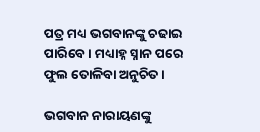ପତ୍ର ମଧ୍ୟ ଭଗବାନଙ୍କୁ ଚଢାଇ ପାରିବେ । ମଧ୍ୟାହ୍ନ ସ୍ନାନ ପରେ ଫୁଲ ତୋଳିବା ଅନୁଚିତ ।

ଭଗବାନ ନାରାୟଣଙ୍କୁ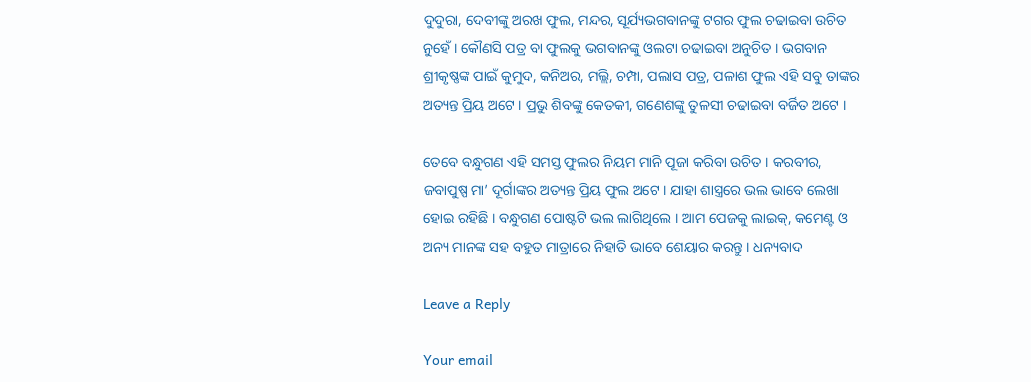ଦୁଦୁରା, ଦେବୀଙ୍କୁ ଅରଖ ଫୁଲ, ମନ୍ଦର, ସୂର୍ଯ୍ୟଭଗବାନଙ୍କୁ ଟଗର ଫୁଲ ଚଢାଇବା ଉଚିତ ନୁହେଁ । କୌଣସି ପତ୍ର ବା ଫୁଲକୁ ଭଗବାନଙ୍କୁ ଓଲଟା ଚଢାଇବା ଅନୁଚିତ । ଭଗବାନ ଶ୍ରୀକୃଷ୍ଣଙ୍କ ପାଇଁ କୁମୁଦ, କନିଅର, ମଲ୍ଲି, ଚମ୍ପା, ପଲାସ ପତ୍ର, ପଳାଶ ଫୁଲ ଏହି ସବୁ ତାଙ୍କର ଅତ୍ୟନ୍ତ ପ୍ରିୟ ଅଟେ । ପ୍ରଭୁ ଶିବଙ୍କୁ କେତକୀ, ଗଣେଶଙ୍କୁ ତୁଳସୀ ଚଢାଇବା ବର୍ଜିତ ଅଟେ ।

ତେବେ ବନ୍ଧୁଗଣ ଏହି ସମସ୍ତ ଫୁଲର ନିୟମ ମାନି ପୂଜା କରିବା ଉଚିତ । କରବୀର, ଜବାପୁଷ୍ପ ମା’ ଦୂର୍ଗାଙ୍କର ଅତ୍ୟନ୍ତ ପ୍ରିୟ ଫୁଲ ଅଟେ । ଯାହା ଶାସ୍ତ୍ରରେ ଭଲ ଭାବେ ଲେଖା ହୋଇ ରହିଛି । ବନ୍ଧୁଗଣ ପୋଷ୍ଟଟି ଭଲ ଲାଗିଥିଲେ । ଆମ ପେଜକୁ ଲାଇକ୍, କମେଣ୍ଟ ଓ ଅନ୍ୟ ମାନଙ୍କ ସହ ବହୁତ ମାତ୍ରାରେ ନିହାତି ଭାବେ ଶେୟାର କରନ୍ତୁ । ଧନ୍ୟବାଦ

Leave a Reply

Your email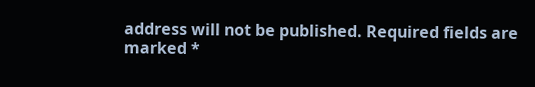address will not be published. Required fields are marked *